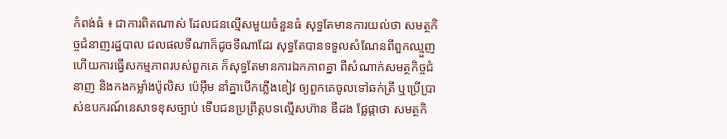កំពង់ធំ ៖ ជាការពិតណាស់ ដែលជនល្មើសមួយចំនួនធំ សុទ្ធតែមានការយល់ថា សមត្ថកិច្ចជំនាញរដ្ឋបាល ជលផលទីណាក៏ដូចទីណាដែរ សុទ្ធតែបានទទួលសំណែនពីពួកឈ្មួញ ហើយការធ្វើសកម្មភាពរបស់ពួកគេ ក៏សុទ្ធតែមានការឯកភាពគ្នា ពីសំណាក់សមត្ថកិច្ចជំនាញ និងកងកម្លាំងប៉ូលិស ប៉េអ៊ឹម នាំគ្នាបើកភ្លើងខៀវ ឲ្យពួកគេចូលទៅឆក់ត្រី ឬប្រើប្រាស់ឧបករណ៍នេសាទខុសច្បាប់ ទើបជនប្រព្រឹត្តបទល្មើសហ៊ាន ឌឺដង ផ្លែផ្កាថា សមត្ថកិ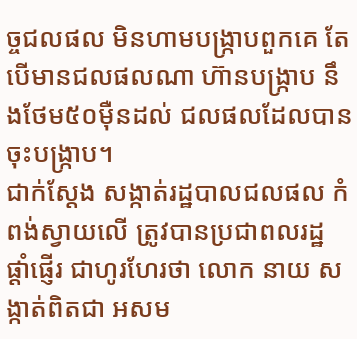ច្ចជលផល មិនហាមបង្ក្រាបពួកគេ តែបើមានជលផលណា ហ៊ានបង្ក្រាប នឹងថែម៥០ម៉ឺនដល់ ជលផលដែលបានចុះបង្ក្រាប។
ជាក់ស្តែង សង្កាត់រដ្ឋបាលជលផល កំពង់ស្វាយលើ ត្រូវបានប្រជាពលរដ្ឋ ផ្តាំផ្ញើរ ជាហូរហែរថា លោក នាយ សង្កាត់ពិតជា អសម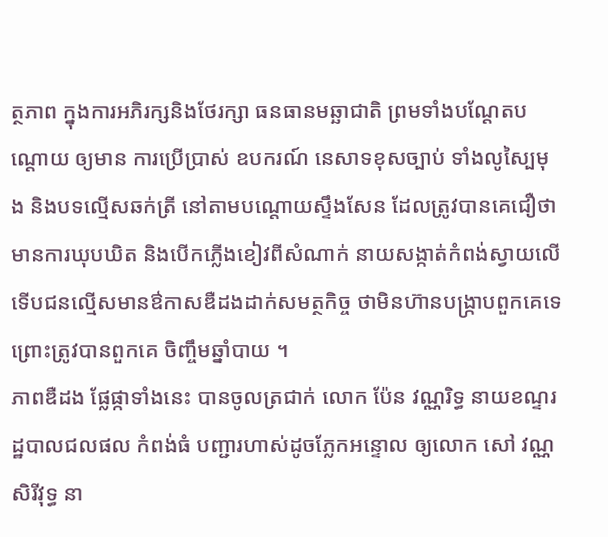ត្ថភាព ក្នុងការអភិរក្សនិងថែរក្សា ធនធានមឆ្ឆាជាតិ ព្រមទាំងបណ្តែតបណ្តោយ ឲ្យមាន ការប្រើប្រាស់ ឧបករណ៍ នេសាទខុសច្បាប់ ទាំងលូស្បៃមុង និងបទល្មើសឆក់ត្រី នៅតាមបណ្តោយស្ទឹងសែន ដែលត្រូវបានគេជឿថា មានការឃុបឃិត និងបើកភ្លើងខៀវពីសំណាក់ នាយសង្កាត់កំពង់ស្វាយលើ ទើបជនល្មើសមានឳកាសឌឺដងដាក់សមត្ថកិច្ច ថាមិនហ៊ានបង្ក្រាបពួកគេទេ ព្រោះត្រូវបានពួកគេ ចិញ្ចឹមឆ្នាំបាយ ។
ភាពឌឺដង ផ្លែផ្កាទាំងនេះ បានចូលត្រជាក់ លោក ប៉ែន វណ្ណរិទ្ធ នាយខណ្ទរដ្ឋបាលជលផល កំពង់ធំ បញ្ជារហាស់ដូចភ្លែកអន្ទោល ឲ្យលោក សៅ វណ្ណសិរីវុទ្ធ នា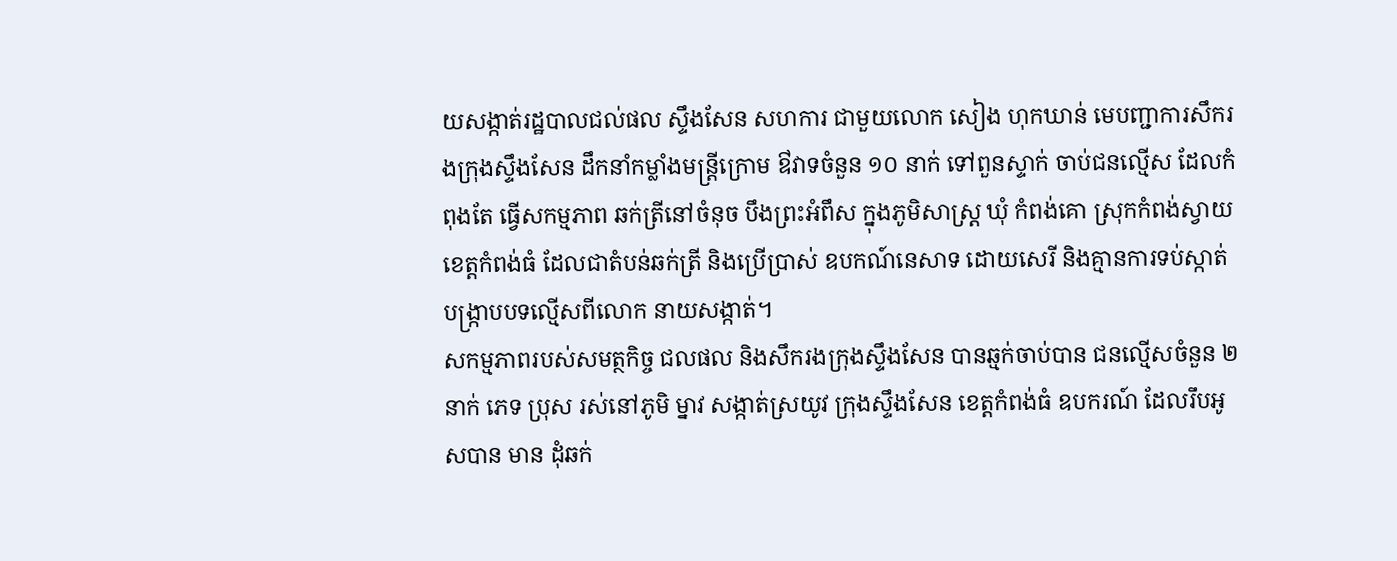យសង្កាត់រដ្ឋបាលជល់ផល ស្ទឹងសែន សហការ ជាមួយលោក សៀង ហុកឃាន់ មេបញ្ជាការសឹករងក្រុងស្ទឹងសែន ដឹកនាំកម្លាំងមន្ត្រីក្រោម ឳវាទចំនួន ១០ នាក់ ទៅពួនស្ទាក់ ចាប់ជនល្មើស ដែលកំពុងតែ ធ្វើសកម្មភាព ឆក់ត្រីនៅចំនុច បឹងព្រះអំពឹស ក្នុងភូមិសាស្ត្រ ឃុំ កំពង់គោ ស្រុកកំពង់ស្វាយ ខេត្តកំពង់ធំ ដែលជាតំបន់ឆក់ត្រី និងប្រើប្រាស់ ឧបកណ៍នេសាទ ដោយសេរី និងគ្មានការទប់ស្កាត់ បង្ក្រាបបទល្មើសពីលោក នាយសង្កាត់។
សកម្មភាពរបស់សមត្ថកិច្ច ជលផល និងសឹករងក្រុងស្ទឹងសែន បានឆ្មក់ចាប់បាន ជនល្មើសចំនួន ២ នាក់ ភេទ ប្រុស រស់នៅភូមិ ម្នាវ សង្កាត់ស្រយូវ ក្រុងស្ទឹងសែន ខេត្តកំពង់ធំ ឧបករណ៍ ដែលរឹបអូសបាន មាន ដុំឆក់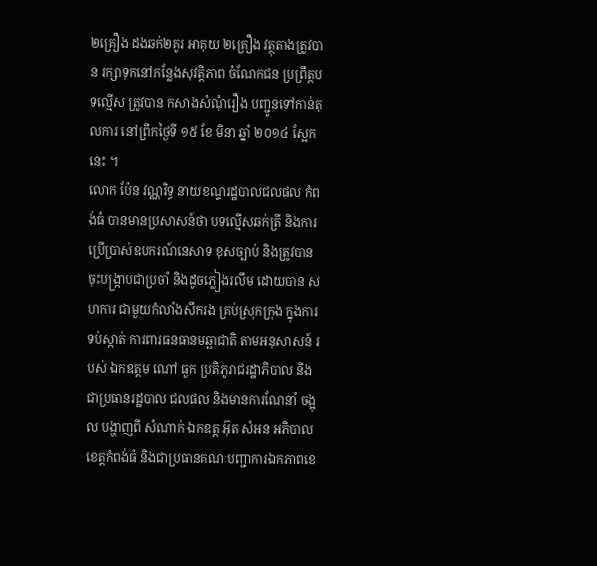២គ្រឿង ដងឆក់២គូរ អាគុយ ២គ្រឿង វត្ថុតាងត្រូវបាន រក្សាទុកនៅកន្លែងសុវត្តិភាព ចំណែកជន ប្រព្រឹត្តបទល្មើស ត្រូវបាន កសាងសំណុំរឿង បញ្ជូនទៅកាន់តុលការ នៅព្រឹកថ្ងៃទី ១៥ ខែ មិនា ឆ្នាំ ២០១៤ ស្អែកនេះ ។
លោក ប៉ែន វណ្ណរិទ្ធ នាយខណ្ទរដ្ឋបាលជលផល កំពង់ធំ បានមានប្រសាសន៍ថា បទល្មើសឆក់ត្រី និងការ ប្រើប្រាស់ឧបករណ៍នេសាទ ខុសច្បាប់ និងត្រូវបាន ចុះបង្ក្រាបជាប្រចាំ និងដូចភ្លៀងរលឹម ដោយបាន សហការ ជាមួយកំលាំងសឹករង គ្រប់ស្រុកក្រុង ក្នុងការទប់ស្កាត់ ការពារធនធានមឆ្ឆាជាតិ តាមអនុសាសន៍ របស់ ឯកឧត្តម ណៅ ធួក ប្រតិភូរាជរដ្ឋាភិបាល និងជាប្រធានរដ្ឋបាល ជលផល និងមានការណែនាំ ចង្អុល បង្ហាញពី សំណាក់ ឯកឧត្ត អ៊ុត សំអន អភិបាលខេត្តកំពង់ធំ និងជាប្រធានគណៈបញ្ជាការឯកភាពខេ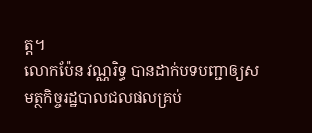ត្ត។
លោកប៉ែន វណ្ណរិទ្ធ បានដាក់បទបញ្ជាឲ្យសមត្ថកិច្ចរដ្ឋបាលជលផលគ្រប់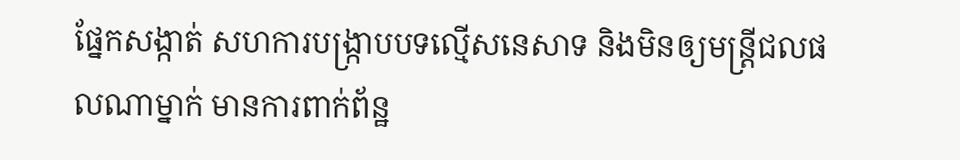ផ្នែកសង្កាត់ សហការបង្ក្រាបបទល្មើសនេសាទ និងមិនឲ្យមន្ត្រីជលផលណាម្នាក់ មានការពាក់ព័ន្ឋ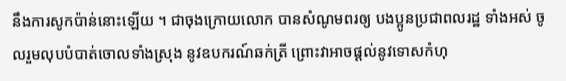នឹងការសូកប៉ាន់នោះឡើយ ។ ជាចុងក្រោយលោក បានសំណូមពរឲ្យ បងប្អូនប្រជាពលរដ្ឋ ទាំងអស់ ចូលរួមលុបបំបាត់ចោលទាំងស្រុង នូវឧបករណ៍ឆក់ត្រី ព្រោះវាអាចផ្តល់នូវទោសកំហុ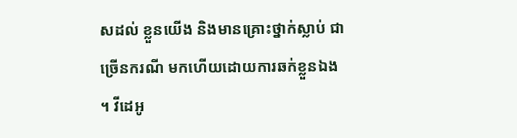សដល់ ខ្លួនយើង និងមានគ្រោះថ្នាក់ស្លាប់ ជាច្រើនករណី មកហើយដោយការឆក់ខ្លួនឯង ។ វីដេអូ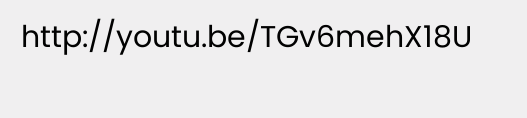http://youtu.be/TGv6mehX18U